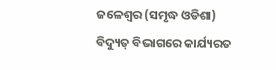ଜଳେଶ୍ୱର (ସମୃଦ୍ଧ ଓଡିଶା) ବିଦ୍ୟୁତ୍ ବିଭାଗରେ କାର୍ଯ୍ୟରତ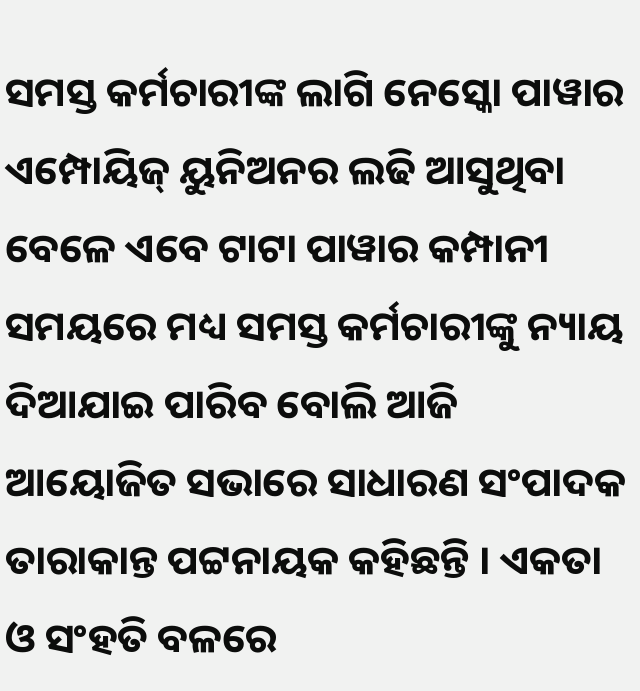ସମସ୍ତ କର୍ମଚାରୀଙ୍କ ଲାଗି ନେସ୍କୋ ପାୱାର ଏମ୍ପୋୟିଜ୍ ୟୁନିଅନର ଲଢି ଆସୁଥିବା ବେଳେ ଏବେ ଟାଟା ପାୱାର କମ୍ପାନୀ ସମୟରେ ମଧ୍ୟ ସମସ୍ତ କର୍ମଚାରୀଙ୍କୁ ନ୍ୟାୟ ଦିଆଯାଇ ପାରିବ ବୋଲି ଆଜି ଆୟୋଜିତ ସଭାରେ ସାଧାରଣ ସଂପାଦକ ତାରାକାନ୍ତ ପଟ୍ଟନାୟକ କହିଛନ୍ତି । ଏକତା ଓ ସଂହତି ବଳରେ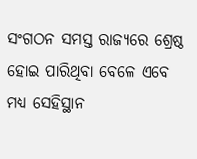ସଂଗଠନ ସମସ୍ତ ରାଜ୍ୟରେ ଶ୍ରେଷ୍ଠ ହୋଇ ପାରିଥିବା ବେଳେ ଏବେ ମଧ୍ୟ ସେହିସ୍ଥାନ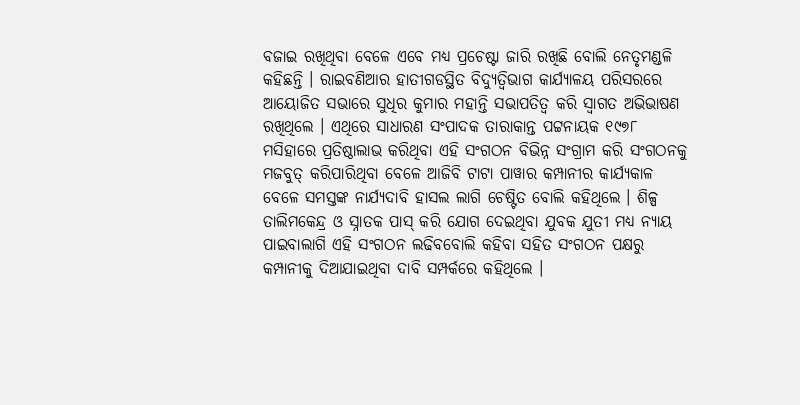ବଜାଇ ରଖିଥିବା ବେଳେ ଏବେ ମଧ୍ୟ ପ୍ରଚେଷ୍ଟା ଜାରି ରଖିଛି ବୋଲି ନେତୃମଣ୍ଡଳି କହିଛନ୍ତି । ରାଇବଣିଆର ହାତୀଗଡସ୍ଥିତ ବିଦ୍ୟୁତ୍ବିଭାଗ କାର୍ଯ୍ୟାଳୟ ପରିସରରେ ଆୟୋଜିତ ସଭାରେ ସୁଧିର କୁମାର ମହାନ୍ତି ସଭାପତିତ୍ୱ କରି ସ୍ୱାଗତ ଅଭିଭାଷଣ ରଖିଥିଲେ । ଏଥିରେ ସାଧାରଣ ସଂପାଦକ ତାରାକାନ୍ତ ପଟ୍ଟନାୟକ ୧୯୭୮ ମସିହାରେ ପ୍ରତିଷ୍ଠାଲାଭ କରିଥିବା ଏହି ସଂଗଠନ ବିଭିନ୍ନ ସଂଗ୍ରାମ କରି ସଂଗଠନକୁ ମଜବୁତ୍ କରିପାରିଥିବା ବେଳେ ଆଜିବି ଟାଟା ପାୱାର କମ୍ପାନୀର କାର୍ଯ୍ୟକାଳ ବେଳେ ସମସ୍ତଙ୍କ ନାର୍ଯ୍ୟଦାବି ହାସଲ ଲାଗି ଚେଷ୍ଟିତ ବୋଲି କହିଥିଲେ । ଶିଳ୍ପ ତାଲିମକେନ୍ଦ୍ର ଓ ସ୍ନାତକ ପାସ୍ କରି ଯୋଗ ଦେଇଥିବା ଯୁବକ ଯୁତୀ ମଧ୍ୟ ନ୍ୟାୟ ପାଇବାଲାଗି ଏହି ସଂଗଠନ ଲଢିବବୋଲି କହିବା ସହିତ ସଂଗଠନ ପକ୍ଷରୁ କମ୍ପାନୀକୁ ଦିଆଯାଇଥିବା ଦାବି ସମ୍ପର୍କରେ କହିଥିଲେ ।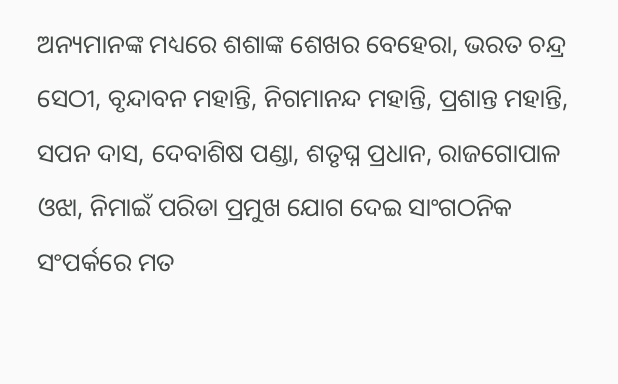ଅନ୍ୟମାନଙ୍କ ମଧ୍ୟରେ ଶଶାଙ୍କ ଶେଖର ବେହେରା, ଭରତ ଚନ୍ଦ୍ର ସେଠୀ, ବୃନ୍ଦାବନ ମହାନ୍ତି, ନିଗମାନନ୍ଦ ମହାନ୍ତି, ପ୍ରଶାନ୍ତ ମହାନ୍ତି, ସପନ ଦାସ, ଦେବାଶିଷ ପଣ୍ଡା, ଶତୃଘ୍ନ ପ୍ରଧାନ, ରାଜଗୋପାଳ ଓଝା, ନିମାଇଁ ପରିଡା ପ୍ରମୁଖ ଯୋଗ ଦେଇ ସାଂଗଠନିକ ସଂପର୍କରେ ମତ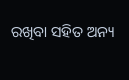ରଖିବା ସହିତ ଅନ୍ୟ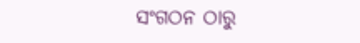ସଂଗଠନ ଠାରୁ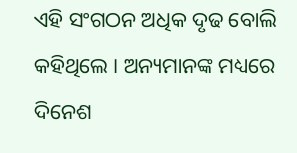ଏହି ସଂଗଠନ ଅଧିକ ଦୃଢ ବୋଲି କହିଥିଲେ । ଅନ୍ୟମାନଙ୍କ ମଧ୍ୟରେ ଦିନେଶ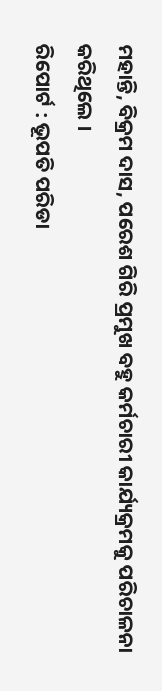ମହାନ୍ତି, ବିକ୍ରମ ଦାସ, ପରେଶ ଗିରି ପ୍ରମୁଖ ବହୁ କର୍ମଚାରୀ କାର୍ଯ୍ୟକ୍ରମକୁ ପରିଚାଳନା କରିଥିଲେ ।
ରିପୋର୍ଟ : ଭୂପତି ପରିଡା